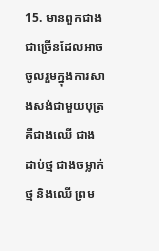15. មានពួកជាងជាច្រើនដែលអាចចូលរួមក្នុងការសាងសង់ជាមួយបុត្រ គឺជាងឈើ ជាងដាប់ថ្ម ជាងចម្លាក់ថ្ម និងឈើ ព្រម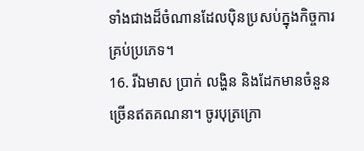ទាំងជាងដ៏ចំណានដែលប៉ិនប្រសប់ក្នុងកិច្ចការគ្រប់ប្រភេទ។
16. រីឯមាស ប្រាក់ លង្ហិន និងដែកមានចំនួនច្រើនឥតគណនា។ ចូរបុត្រក្រោ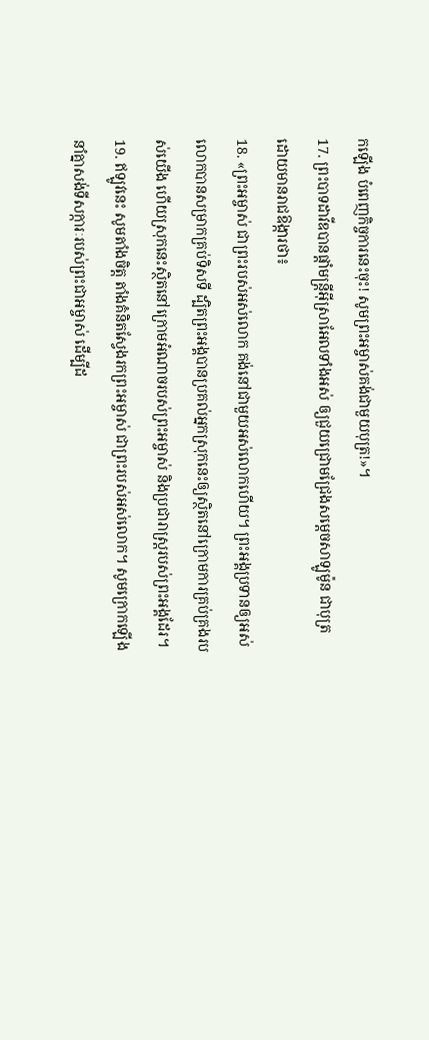កឡើង បំពេញកិច្ចការនេះចុះ! សូមព្រះអម្ចាស់គង់ជាមួយបុត្រ!»។
17. ព្រះបាទដាវីឌបានផ្ដាំមន្ត្រីអ៊ីស្រាអែលទាំងអស់ ឲ្យជួយជ្រោមជ្រែងសម្ដេចសាឡូម៉ូន ជាបុត្រ ដោយមានរាជឱង្ការថា៖
18. «ព្រះអម្ចាស់ ជាព្រះរបស់អស់លោក គង់នៅជាមួយអស់លោកហើយ។ ព្រះអង្គប្រទានឲ្យអស់លោកបានសម្រាកគ្រប់ទិសទី ដ្បិតព្រះអង្គបានប្រគល់អ្នកស្រុកនេះឲ្យស្ថិតនៅក្រោមការគ្រប់គ្រងរបស់យើង ហើយស្រុកនេះស្ថិតនៅក្រោមអំណាចរបស់ព្រះអម្ចាស់ និងប្រជារាស្ត្ររបស់ព្រះអង្គដែរ។
19. ឥឡូវនេះ សូមតាំងចិត្ត តាំងគំនិតស្វែងរកព្រះអម្ចាស់ ជាព្រះរបស់អស់លោក។ សូមក្រោកឡើងនាំគ្នាសង់ទីសក្ការៈរបស់ព្រះជាអម្ចាស់ ដើម្បីដ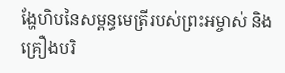ង្ហែហិបនៃសម្ពន្ធមេត្រីរបស់ព្រះអម្ចាស់ និងគ្រឿងបរិ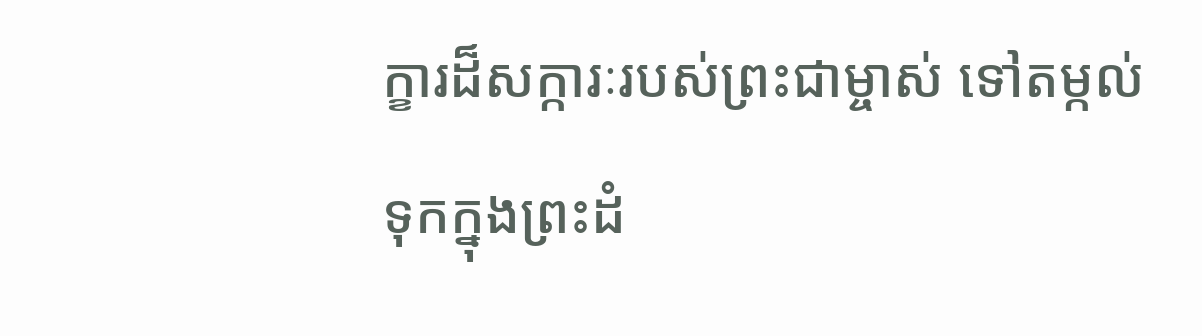ក្ខារដ៏សក្ការៈរបស់ព្រះជាម្ចាស់ ទៅតម្កល់ទុកក្នុងព្រះដំ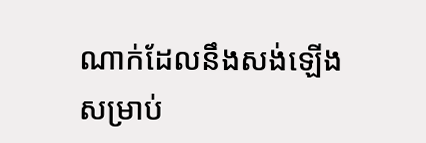ណាក់ដែលនឹងសង់ឡើងសម្រាប់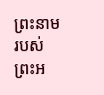ព្រះនាមរបស់ព្រះអ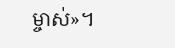ម្ចាស់»។